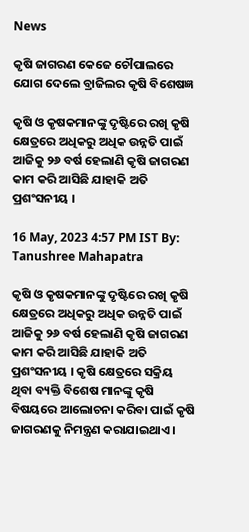News

କୃଷି ଜାଗରଣ କେଜେ ଚୌପାଲରେ ଯୋଗ ଦେଲେ ବ୍ରାଜିଲର କୃଷି ବିଶେଷଜ୍ଞ

କୃଷି ଓ କୃଷକମାନଙ୍କୁ ଦୃଷ୍ଟିରେ ରଖି କୃଷି କ୍ଷେତ୍ରରେ ଅଧିକରୁ ଅଧିକ ଉନ୍ନତି ପାଇଁ ଆଜିକୁ ୨୬ ବର୍ଷ ହେଲାଣି କୃଷି ଜାଗରଣ କାମ କରି ଆସିଛି ଯାହାକି ଅତି ପ୍ରଶଂସନୀୟ ।

16 May, 2023 4:57 PM IST By: Tanushree Mahapatra

କୃଷି ଓ କୃଷକମାନଙ୍କୁ ଦୃଷ୍ଟିରେ ରଖି କୃଷି କ୍ଷେତ୍ରରେ ଅଧିକରୁ ଅଧିକ ଉନ୍ନତି ପାଇଁ ଆଜିକୁ ୨୬ ବର୍ଷ ହେଲାଣି କୃଷି ଜାଗରଣ କାମ କରି ଆସିଛି ଯାହାକି ଅତି ପ୍ରଶଂସନୀୟ । କୃଷି କ୍ଷେତ୍ରରେ ସକ୍ରିୟ ଥିବା ବ୍ୟକ୍ତି ବିଶେଷ ମାନଙ୍କୁ କୃଷି ବିଷୟରେ ଆଲୋଚନା କରିବା ପାଇଁ କୃଷି ଜାଗରଣକୁ ନିମନ୍ତ୍ରଣ କରାଯାଇଥାଏ ।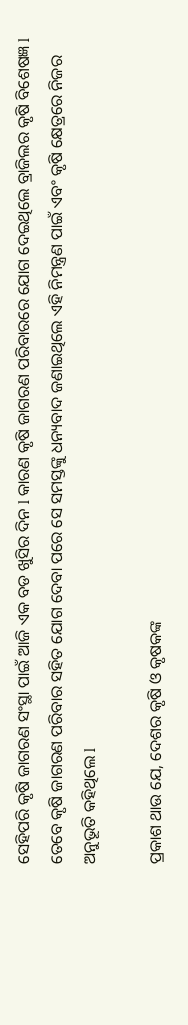ସେହିପରି କୃଷି ଜାଗରଣ ସଂସ୍ଥା ପାଇଁ ଆଜି ଏକ ବଡ ଖୁସିର ଦିନ l କାରଣ କୃଷି ଜାଗରଣ ପରିବାରରେ ଯୋଗ ଦେଇଥିଲେ ବ୍ରାଜିଲର କୃଷି ବିଶେଷଜ୍ଞ l  ତେବେ କୃଷି ଜାଗରଣ ପରିବାର ସହିତ ଯୋଗ ଦେବା ପରେ ସେ ସମସ୍ତଙ୍କୁ ଧନ୍ୟବାଦ ଜଣାଇଥିଲେ ଏହି ନିମନ୍ତ୍ରଣ ପାଇଁ ଏବଂ କୃଷି କ୍ଷେତ୍ରରେ ନିଜର ଅନୁଭୂତି କହିଥିଲେ l

ପ୍ରକାଶ ଥାଉ ଯେ, ଦେଶର କୃଷି ଓ କୃଷକଙ୍କ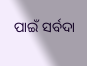ପାଇଁ ସର୍ବଦା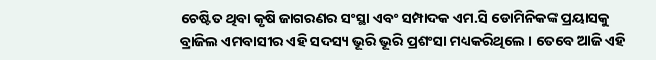ଚେଷ୍ଟିତ ଥିବା କୃଷି ଜାଗରଣର ସଂସ୍ଥା ଏବଂ ସମ୍ପାଦକ ଏମ.ସି ଡୋମିନିକଙ୍କ ପ୍ରୟାସକୁ ବ୍ରାଜିଲ ଏମବାସୀର ଏହି ସଦସ୍ୟ ଭୂରି ଭୂରି ପ୍ରଶଂସା ମଧ୍ୟକରିଥିଲେ । ତେବେ ଆଜି ଏହି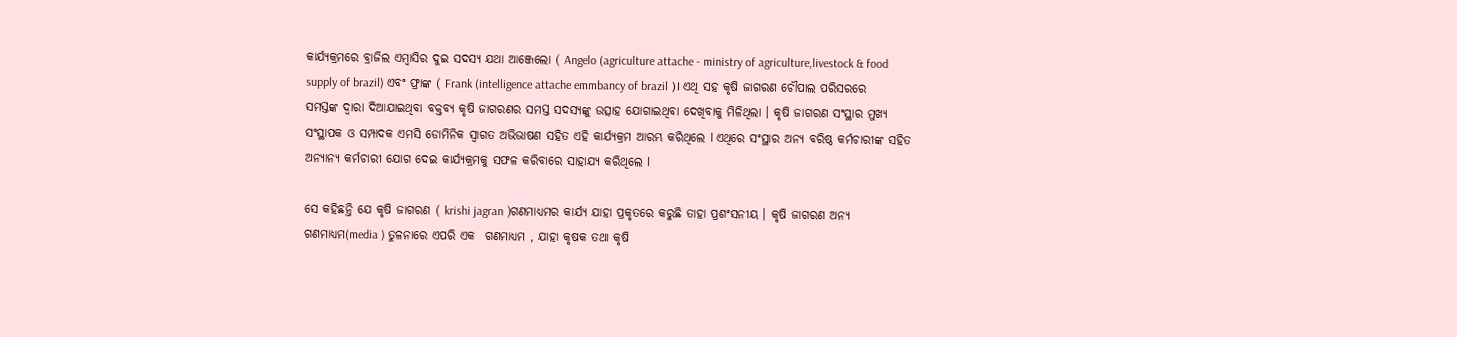କାର୍ଯ୍ୟକ୍ରମରେ ବ୍ରାଜିଲ ଏମ୍ବାସିର ଦୁଇ ସଦସ୍ୟ ଯଥା ଆଞ୍ଜେଲୋ ( Angelo (agriculture attache - ministry of agriculture,livestock & food supply of brazil) ଏବଂ ଫ୍ରାଙ୍କ ( Frank (intelligence attache emmbancy of brazil )। ଏଥି ସହ କୃଷି ଜାଗରଣ ଚୌପାଲ ପରିସରରେ ସମସ୍ତଙ୍କ ଦ୍ୱାରା ଦିଆଯାଇଥିବା ବକ୍ତବ୍ୟ କୃଷି ଜାଗରଣର ସମସ୍ତ ସଦସ୍ୟଙ୍କୁ ଉତ୍ସାହ ଯୋଗାଇଥିବା ଦେଖିବାକୁ ମିଳିଥିଲା । କୃଷି ଜାଗରଣ ସଂସ୍ଥାର ମୁଖ୍ୟ ସଂସ୍ଥାପକ ଓ ସମ୍ପାଦକ ଏମସି ଡୋମିନିକ ସ୍ୱାଗତ ଅଭିଭାଷଣ ସହିତ ଏହି କାର୍ଯ୍ୟକ୍ରମ ଆରମ୍ଭ କରିଥିଲେ l ଏଥିରେ ସଂସ୍ଥାର ଅନ୍ୟ ବରିଷ୍ଠ କର୍ମଚାରୀଙ୍କ ସହିତ ଅନ୍ୟାନ୍ୟ କର୍ମଚାରୀ ଯୋଗ ଦେଇ କାର୍ଯ୍ୟକ୍ରମକୁ ସଫଳ କରିବାରେ ସାହାଯ୍ୟ କରିଥିଲେ l

ସେ କହିଛନ୍ତି ଯେ କୃଷି ଜାଗରଣ ( krishi jagran )ଗଣମାଧ୍ୟମର କାର୍ଯ୍ୟ ଯାହା ପ୍ରକୃତରେ କରୁଛି ତାହା ପ୍ରଶଂସନୀୟ । କୃଷି ଜାଗରଣ ଅନ୍ୟ ଗଣମାଧ୍ୟମ(media ) ତୁଳନାରେ ଏପରି ଏକ  ଗଣମାଧ୍ୟମ , ଯାହା କୃଷକ ତଥା କୃଷି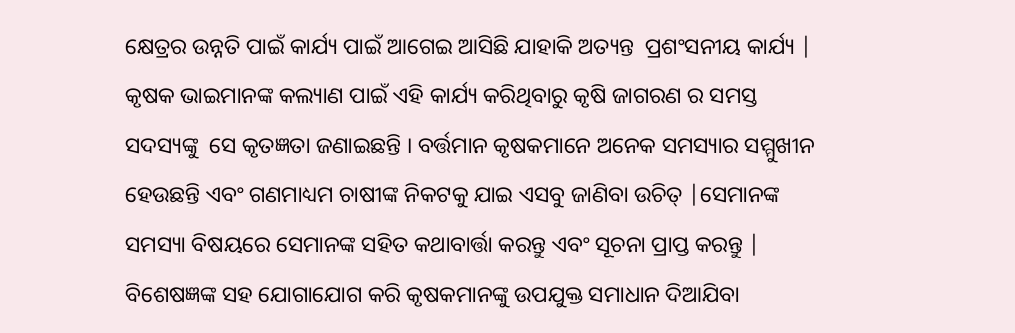କ୍ଷେତ୍ରର ଉନ୍ନତି ପାଇଁ କାର୍ଯ୍ୟ ପାଇଁ ଆଗେଇ ଆସିଛି ଯାହାକି ଅତ୍ୟନ୍ତ  ପ୍ରଶଂସନୀୟ କାର୍ଯ୍ୟ | କୃଷକ ଭାଇମାନଙ୍କ କଲ୍ୟାଣ ପାଇଁ ଏହି କାର୍ଯ୍ୟ କରିଥିବାରୁ କୃଷି ଜାଗରଣ ର ସମସ୍ତ ସଦସ୍ୟଙ୍କୁ  ସେ କୃତଜ୍ଞତା ଜଣାଇଛନ୍ତି । ବର୍ତ୍ତମାନ କୃଷକମାନେ ଅନେକ ସମସ୍ୟାର ସମ୍ମୁଖୀନ ହେଉଛନ୍ତି ଏବଂ ଗଣମାଧ୍ୟମ ଚାଷୀଙ୍କ ନିକଟକୁ ଯାଇ ଏସବୁ ଜାଣିବା ଉଚିତ୍ |ସେମାନଙ୍କ ସମସ୍ୟା ବିଷୟରେ ସେମାନଙ୍କ ସହିତ କଥାବାର୍ତ୍ତା କରନ୍ତୁ ଏବଂ ସୂଚନା ପ୍ରାପ୍ତ କରନ୍ତୁ | ବିଶେଷଜ୍ଞଙ୍କ ସହ ଯୋଗାଯୋଗ କରି କୃଷକମାନଙ୍କୁ ଉପଯୁକ୍ତ ସମାଧାନ ଦିଆଯିବା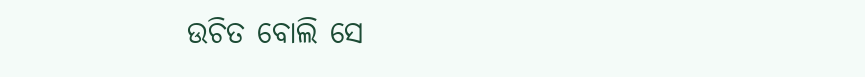ଉଚିତ ବୋଲି ସେ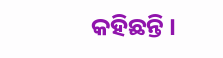କହିଛନ୍ତି ।